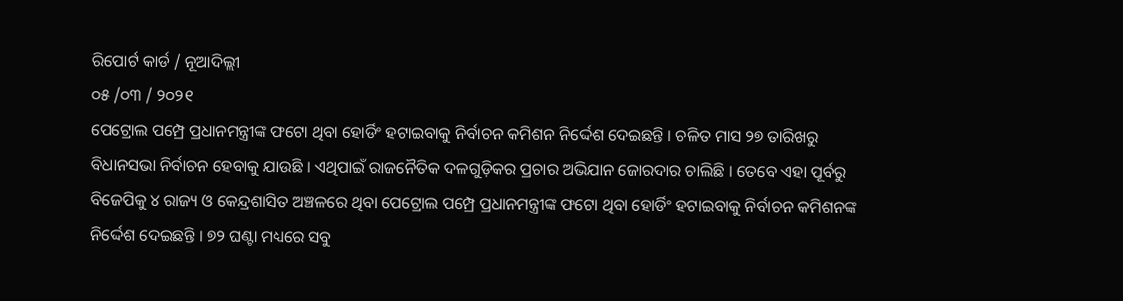ରିପୋର୍ଟ କାର୍ଡ / ନୂଆଦିଲ୍ଲୀ
୦୫ /୦୩ / ୨୦୨୧
ପେଟ୍ରୋଲ ପମ୍ପ୍ରେ ପ୍ରଧାନମନ୍ତ୍ରୀଙ୍କ ଫଟୋ ଥିବା ହୋର୍ଡିଂ ହଟାଇବାକୁ ନିର୍ବାଚନ କମିଶନ ନିର୍ଦ୍ଦେଶ ଦେଇଛନ୍ତି । ଚଳିତ ମାସ ୨୭ ତାରିଖରୁ ବିଧାନସଭା ନିର୍ବାଚନ ହେବାକୁ ଯାଉଛି । ଏଥିପାଇଁ ରାଜନୈତିକ ଦଳଗୁଡ଼ିକର ପ୍ରଚାର ଅଭିଯାନ ଜୋରଦାର ଚାଲିଛି । ତେବେ ଏହା ପୂର୍ବରୁ ବିଜେପିକୁ ୪ ରାଜ୍ୟ ଓ କେନ୍ଦ୍ରଶାସିତ ଅଞ୍ଚଳରେ ଥିବା ପେଟ୍ରୋଲ ପମ୍ପ୍ରେ ପ୍ରଧାନମନ୍ତ୍ରୀଙ୍କ ଫଟୋ ଥିବା ହୋର୍ଡିଂ ହଟାଇବାକୁ ନିର୍ବାଚନ କମିଶନଙ୍କ ନିର୍ଦ୍ଦେଶ ଦେଇଛନ୍ତି । ୭୨ ଘଣ୍ଟା ମଧ୍ୟରେ ସବୁ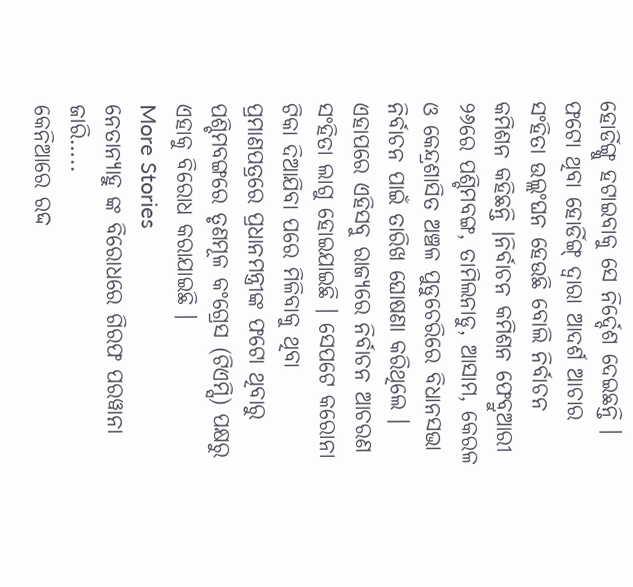ହୋର୍ଡିଙ୍ଗ୍କୁ ହଟାଇବାକୁ ସେ ନିର୍ଦ୍ଦେଶ ଦେଇଛନ୍ତି । ଫଟୋ ଥିବା ହୋର୍ଡିଙ୍ଗ୍ ଦ୍ୱାରା ଆଦର୍ଶ ଆଚାର ସଂହିତା ଉଲ୍ଲଂଘନ ହେଉଛି ବୋଲି ନିର୍ବାଚନ କମିଶନ କହିଛନ୍ତି ।ନିର୍ବାଚନ କମିଶନ ଫେବ୍ରୁଆରୀ ୨୬ରେ ପଶ୍ଚିମବଙ୍ଗ, ତାମିଲନାଡୁ, ଆସାମ, କେରଳ ଓ କେନ୍ଦ୍ରଶାସିତ ଅଞ୍ଚଳ ପୁଡୁଚେରିରେ ବିଧାନସଭା ନିର୍ବାଚନ ପାଇଁ ତାରିଖ ଘୋଷଣା କରିଥିଲେ । ଏହାପରେ ଏହିସବୁ ରାଜ୍ୟରେ ନିର୍ବାଚନ ଆଚରଣ ସଂହିତା ଲାଗୁ ହୋଇଯାଇଛି । ସେପଟେ କରୋନା ଟିକା ଦିଆଯିବା ପରେ ମିଳିବାକୁ ଥିବା ପ୍ରମାଣପତ୍ରରେ ପ୍ରଧାନମନ୍ତ୍ରୀଙ୍କ ଫଟୋ ଥିବାରୁ ପଶ୍ଚିମବଙ୍ଗରେ ତୃଣମୂଳ କଂଗ୍ରେସ (ଟିଏମ୍ସି) ପକ୍ଷରୁ ଏହାକୁ ବିରୋଧ କରାଯାଇଛି ।
More Stories
ନେତାନ୍ୟାହୁ ଙ୍କ ବିରୋଧରେ ଗିରଫ ପରୱାନା ଜାରି…..
କେନିଆରେ ରଦ୍ଦ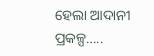ହେଲା ଆଦାନୀ ପ୍ରକଳ୍ପ…..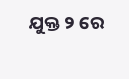ଯୁକ୍ତ ୨ ରେ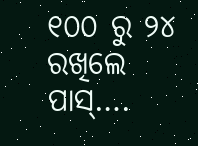୧୦୦ ରୁ ୨୪ ରଖିଲେ ପାସ୍….